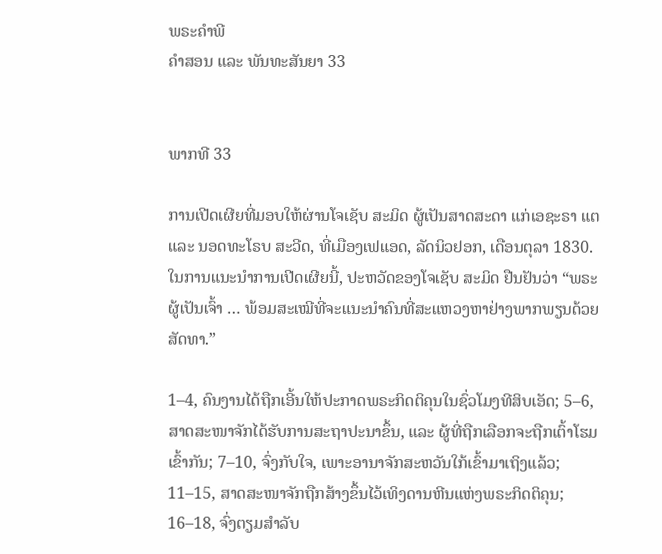ພຣະຄຳພີ
ຄຳສອນ ແລະ ພັນທະສັນຍາ 33


ພາກທີ 33

ການເປີດເຜີຍທີ່ມອບໃຫ້ຜ່ານໂຈເຊັບ ສະມິດ ຜູ້ເປັນສາດສະດາ ແກ່ເອຊະຣາ ແຕ ແລະ ນອດທະໂຣບ ສະວີດ, ທີ່ເມືອງເຟແອດ, ລັດນິວຢອກ, ເດືອນຕຸລາ 1830. ໃນການແນະນຳການເປີດເຜີຍນີ້, ປະຫວັດຂອງໂຈເຊັບ ສະມິດ ຢືນຢັນວ່າ “ພຣະຜູ້ເປັນເຈົ້າ … ພ້ອມສະເໝີທີ່ຈະແນະນຳຄົນທີ່ສະແຫວງຫາຢ່າງພາກພຽນດ້ວຍສັດທາ.”

1–4, ຄົນງານໄດ້ຖືກເອີ້ນໃຫ້ປະກາດພຣະກິດຕິຄຸນໃນຊົ່ວໂມງທີສິບເອັດ; 5–6, ສາດສະໜາຈັກໄດ້ຮັບການສະຖາປະນາຂຶ້ນ, ແລະ ຜູ້ທີ່ຖືກເລືອກຈະຖືກເຕົ້າໂຮມເຂົ້າກັນ; 7–10, ຈົ່ງກັບໃຈ, ເພາະອານາຈັກສະຫວັນໃກ້ເຂົ້າມາເຖິງແລ້ວ; 11–15, ສາດສະໜາຈັກຖືກສ້າງຂຶ້ນໄວ້ເທິງດານຫີນແຫ່ງພຣະກິດຕິຄຸນ; 16–18, ຈົ່ງຕຽມສຳລັບ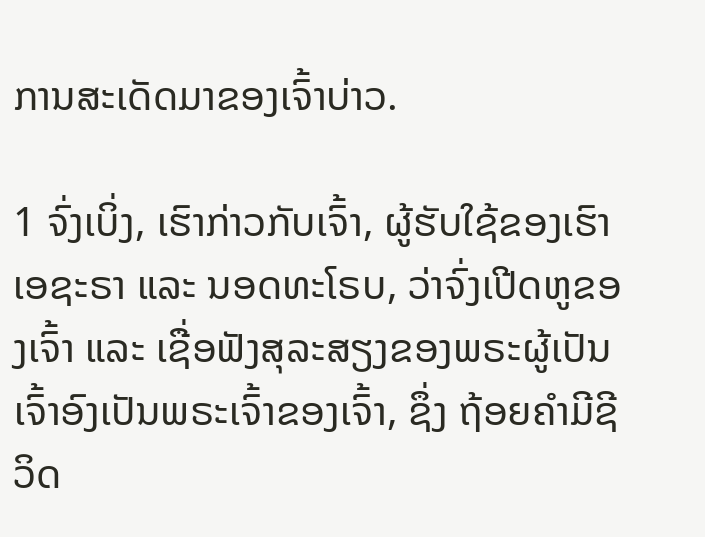ການສະເດັດມາຂອງເຈົ້າບ່າວ.

1 ຈົ່ງເບິ່ງ, ເຮົາກ່າວກັບເຈົ້າ, ຜູ້ຮັບໃຊ້ຂອງເຮົາ ເອຊະຣາ ແລະ ນອດທະໂຣບ, ວ່າຈົ່ງເປີດຫູຂອງເຈົ້າ ແລະ ເຊື່ອຟັງສຸລະສຽງຂອງພຣະຜູ້ເປັນເຈົ້າອົງເປັນພຣະເຈົ້າຂອງເຈົ້າ, ຊຶ່ງ ຖ້ອຍຄຳມີຊີວິດ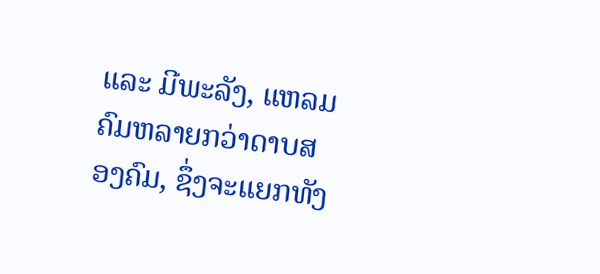ແລະ ມີພະລັງ, ແຫລມຄົມຫລາຍກວ່າດາບສອງຄົມ, ຊຶ່ງຈະແຍກທັງ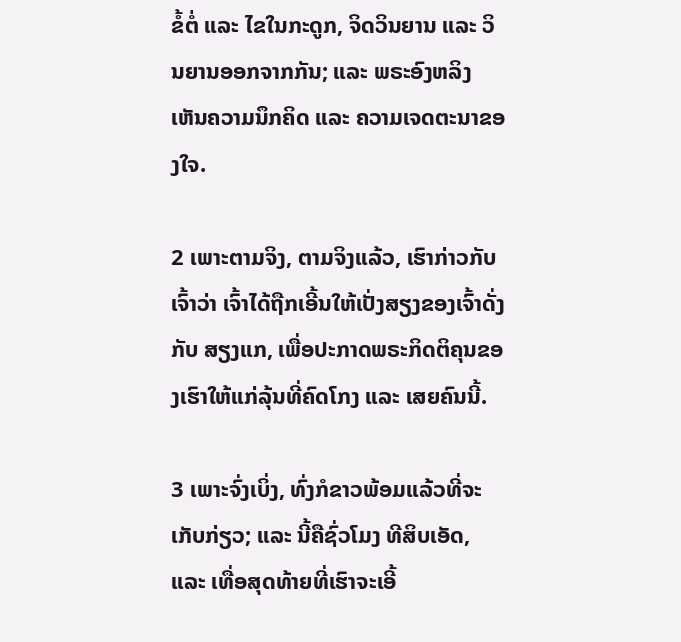ຂໍ້ຕໍ່ ແລະ ໄຂໃນກະດູກ, ຈິດວິນຍານ ແລະ ວິນຍານອອກຈາກກັນ; ແລະ ພຣະອົງຫລິງເຫັນຄວາມນຶກຄິດ ແລະ ຄວາມເຈດຕະນາຂອງໃຈ.

2 ເພາະຕາມຈິງ, ຕາມຈິງແລ້ວ, ເຮົາກ່າວກັບເຈົ້າວ່າ ເຈົ້າໄດ້ຖືກເອີ້ນໃຫ້ເປັ່ງສຽງຂອງເຈົ້າດັ່ງກັບ ສຽງແກ, ເພື່ອປະກາດພຣະກິດຕິຄຸນຂອງເຮົາໃຫ້ແກ່ລຸ້ນທີ່ຄົດໂກງ ແລະ ເສຍຄົນນີ້.

3 ເພາະຈົ່ງເບິ່ງ, ທົ່ງກໍຂາວພ້ອມແລ້ວທີ່ຈະເກັບກ່ຽວ; ແລະ ນີ້ຄືຊົ່ວໂມງ ທີສິບເອັດ, ແລະ ເທື່ອສຸດທ້າຍທີ່ເຮົາຈະເອີ້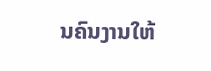ນຄົນງານໃຫ້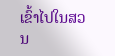ເຂົ້າໄປໃນສວນ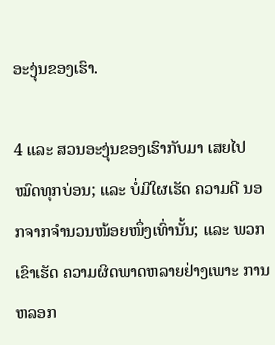ອະງຸ່ນຂອງເຮົາ.

4 ແລະ ສວນອະງຸ່ນຂອງເຮົາກັບມາ ເສຍໄປໝົດທຸກບ່ອນ; ແລະ ບໍ່ມີໃຜເຮັດ ຄວາມດີ ນອກຈາກຈຳນວນໜ້ອຍໜຶ່ງເທົ່ານັ້ນ; ແລະ ພວກເຂົາເຮັດ ຄວາມຜິດພາດຫລາຍຢ່າງເພາະ ການຫລອກ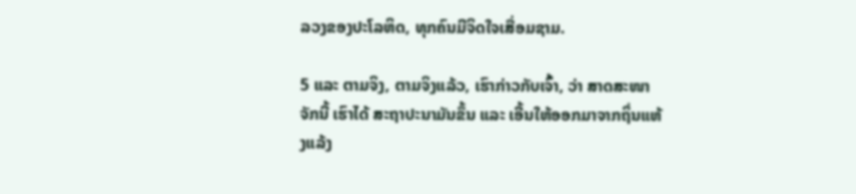ລວງຂອງປະໂລຫິດ, ທຸກຄົນມີຈິດໃຈເສື່ອມຊາມ.

5 ແລະ ຕາມຈິງ, ຕາມຈິງແລ້ວ, ເຮົາກ່າວກັບເຈົ້າ, ວ່າ ສາດສະໜາຈັກນີ້ ເຮົາໄດ້ ສະຖາປະນາມັນຂຶ້ນ ແລະ ເອີ້ນໃຫ້ອອກມາຈາກຖິ່ນແຫ້ງແລ້ງ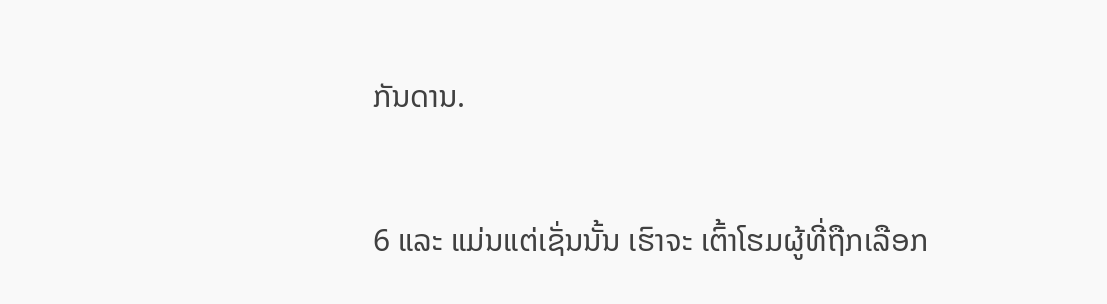ກັນດານ.

6 ແລະ ແມ່ນແຕ່ເຊັ່ນນັ້ນ ເຮົາຈະ ເຕົ້າໂຮມຜູ້ທີ່ຖືກເລືອກ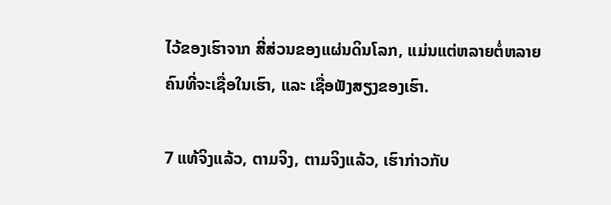ໄວ້ຂອງເຮົາຈາກ ສີ່ສ່ວນຂອງແຜ່ນດິນໂລກ, ແມ່ນແຕ່ຫລາຍຕໍ່ຫລາຍຄົນທີ່ຈະເຊື່ອໃນເຮົາ, ແລະ ເຊື່ອຟັງສຽງຂອງເຮົາ.

7 ແທ້ຈິງແລ້ວ, ຕາມຈິງ, ຕາມຈິງແລ້ວ, ເຮົາກ່າວກັບ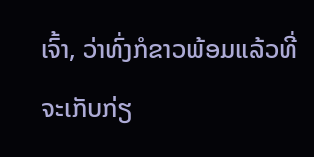ເຈົ້າ, ວ່າທົ່ງກໍຂາວພ້ອມແລ້ວທີ່ຈະເກັບກ່ຽ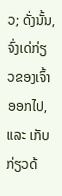ວ; ດັ່ງນັ້ນ, ຈົ່ງເດ່ກ່ຽວຂອງເຈົ້າອອກໄປ, ແລະ ເກັບກ່ຽວດ້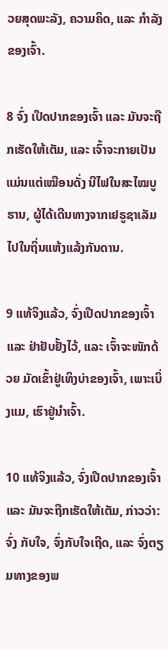ວຍສຸດພະລັງ, ຄວາມຄິດ, ແລະ ກຳລັງຂອງເຈົ້າ.

8 ຈົ່ງ ເປີດປາກຂອງເຈົ້າ ແລະ ມັນຈະຖືກເຮັດໃຫ້ເຕັມ, ແລະ ເຈົ້າຈະກາຍເປັນແມ່ນແຕ່ເໝືອນດັ່ງ ນີໄຟໃນສະໄໝບູຮານ, ຜູ້ໄດ້ເດີນທາງຈາກເຢຣູຊາເລັມໄປໃນຖິ່ນແຫ້ງແລ້ງກັນດານ.

9 ແທ້ຈິງແລ້ວ, ຈົ່ງເປີດປາກຂອງເຈົ້າ ແລະ ຢ່າຢັບຢັ້ງໄວ້, ແລະ ເຈົ້າຈະໜັກດ້ວຍ ມັດເຂົ້າຢູ່ເທິງບ່າຂອງເຈົ້າ, ເພາະເບິ່ງແມ, ເຮົາຢູ່ນຳເຈົ້າ.

10 ແທ້ຈິງແລ້ວ, ຈົ່ງເປີດປາກຂອງເຈົ້າ ແລະ ມັນຈະຖືກເຮັດໃຫ້ເຕັມ, ກ່າວວ່າ: ຈົ່ງ ກັບໃຈ, ຈົ່ງກັບໃຈເຖີດ, ແລະ ຈົ່ງຕຽມທາງຂອງພ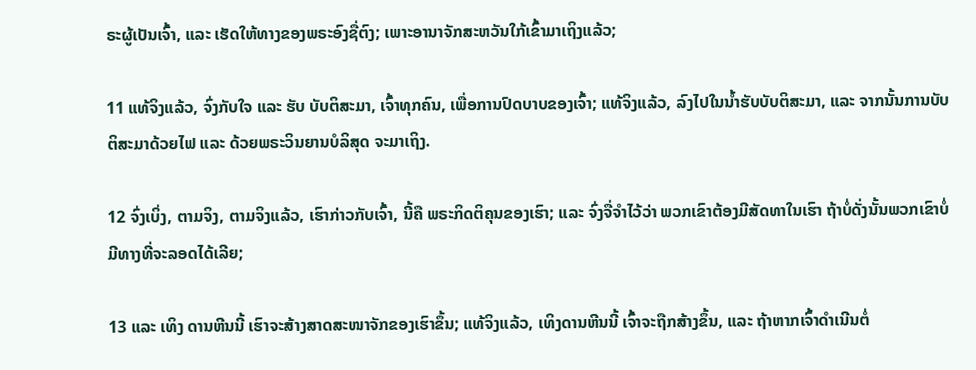ຣະຜູ້ເປັນເຈົ້າ, ແລະ ເຮັດໃຫ້ທາງຂອງພຣະອົງຊື່ຕົງ; ເພາະອານາຈັກສະຫວັນໃກ້ເຂົ້າມາເຖິງແລ້ວ;

11 ແທ້ຈິງແລ້ວ, ຈົ່ງກັບໃຈ ແລະ ຮັບ ບັບຕິສະມາ, ເຈົ້າທຸກຄົນ, ເພື່ອການປົດບາບຂອງເຈົ້າ; ແທ້ຈິງແລ້ວ, ລົງໄປໃນນ້ຳຮັບບັບຕິສະມາ, ແລະ ຈາກນັ້ນການບັບຕິສະມາດ້ວຍໄຟ ແລະ ດ້ວຍພຣະວິນຍານບໍລິສຸດ ຈະມາເຖິງ.

12 ຈົ່ງເບິ່ງ, ຕາມຈິງ, ຕາມຈິງແລ້ວ, ເຮົາກ່າວກັບເຈົ້າ, ນີ້ຄື ພຣະກິດຕິຄຸນຂອງເຮົາ; ແລະ ຈົ່ງຈື່ຈຳໄວ້ວ່າ ພວກເຂົາຕ້ອງມີສັດທາໃນເຮົາ ຖ້າບໍ່ດັ່ງນັ້ນພວກເຂົາບໍ່ມີທາງທີ່ຈະລອດໄດ້ເລີຍ;

13 ແລະ ເທິງ ດານຫີນນີ້ ເຮົາຈະສ້າງສາດສະໜາຈັກຂອງເຮົາຂຶ້ນ; ແທ້ຈິງແລ້ວ, ເທິງດານຫີນນີ້ ເຈົ້າຈະຖືກສ້າງຂຶ້ນ, ແລະ ຖ້າຫາກເຈົ້າດຳເນີນຕໍ່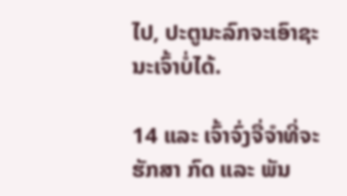ໄປ, ປະຕູນະລົກຈະເອົາຊະນະເຈົ້າບໍ່ໄດ້.

14 ແລະ ເຈົ້າຈົ່ງຈື່ຈຳທີ່ຈະຮັກສາ ກົດ ແລະ ພັນ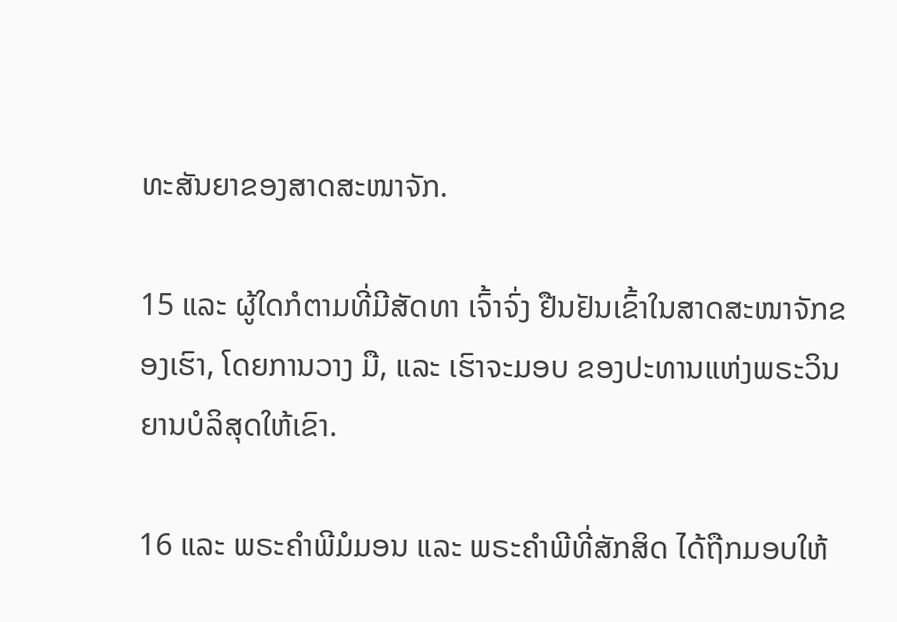ທະສັນຍາຂອງສາດສະໜາຈັກ.

15 ແລະ ຜູ້ໃດກໍຕາມທີ່ມີສັດທາ ເຈົ້າຈົ່ງ ຢືນຢັນເຂົ້າໃນສາດສະໜາຈັກຂອງເຮົາ, ໂດຍການວາງ ມື, ແລະ ເຮົາຈະມອບ ຂອງປະທານແຫ່ງພຣະວິນຍານບໍລິສຸດໃຫ້ເຂົາ.

16 ແລະ ພຣະຄຳພີມໍມອນ ແລະ ພຣະຄຳພີທີ່ສັກສິດ ໄດ້ຖືກມອບໃຫ້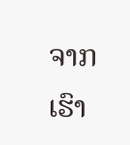ຈາກເຮົາ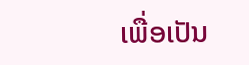ເພື່ອເປັນ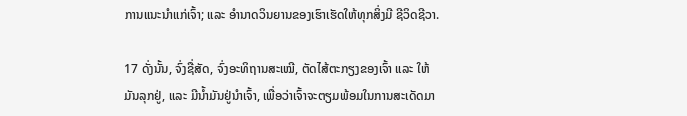ການແນະນຳແກ່ເຈົ້າ; ແລະ ອຳນາດວິນຍານຂອງເຮົາເຮັດໃຫ້ທຸກສິ່ງມີ ຊີວິດຊີວາ.

17 ດັ່ງນັ້ນ, ຈົ່ງຊື່ສັດ, ຈົ່ງອະທິຖານສະເໝີ, ຕັດໄສ້ຕະກຽງຂອງເຈົ້າ ແລະ ໃຫ້ມັນລຸກຢູ່, ແລະ ມີນ້ຳມັນຢູ່ນຳເຈົ້າ, ເພື່ອວ່າເຈົ້າຈະຕຽມພ້ອມໃນການສະເດັດມາ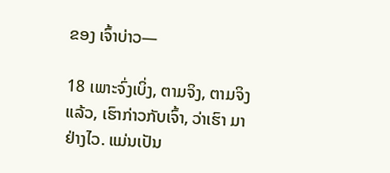ຂອງ ເຈົ້າບ່າວ—

18 ເພາະຈົ່ງເບິ່ງ, ຕາມຈິງ, ຕາມຈິງແລ້ວ, ເຮົາກ່າວກັບເຈົ້າ, ວ່າເຮົາ ມາຢ່າງໄວ. ແມ່ນເປັນ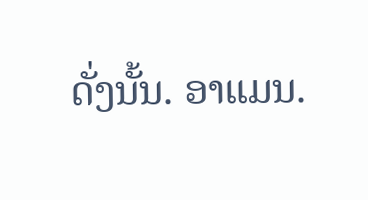ດັ່ງນັ້ນ. ອາແມນ.